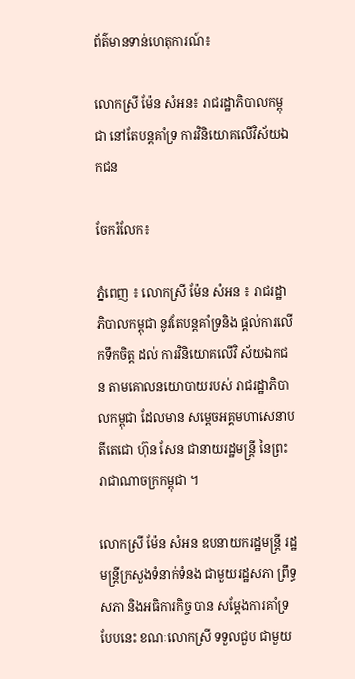ព័ត៌មានទាន់ហេតុការណ៍៖

លោកស្រី ម៉ែន សំអន៖ រាជរដ្ឋាភិបាលកម្ពុជា នៅតែបន្ដគាំទ្រ ការវិនិយោគលើវិស័យឯកជន

ចែករំលែក៖

ភ្នំពេញ ៖ លោកស្រី ម៉ែន សំអន ៖ រាជរដ្ឋាភិបាលកម្ពុជា នូវតែបន្ដគាំទ្រនិង ផ្ដល់ការលើកទឹកចិត្ដ ដល់ ការវិនិយោគលើវិ ស័យឯកជន តាមគោលនយោបាយរបស់ រាជរដ្ឋាភិបាលកម្ពុជា ដែលមាន សម្ដេចអគ្គមហាសេនាបតីតេជោ ហ៊ុន សែន ជានាយរដ្ឋមន្ដ្រី នៃព្រះរាជាណាចក្រកម្ពុជា ។

លោកស្រី ម៉ែន សំអន ឧបនាយករដ្ឋមន្ដ្រី រដ្ឋមន្ដ្រីក្រសួងទំនាក់ទំនង ជាមួយរដ្ឋសភា ព្រឹទ្ធសភា និងអធិការកិច្ច បាន សម្ដែងការគាំទ្របែបនេះ ខណៈលោកស្រី ទទួលជួប ជាមួយ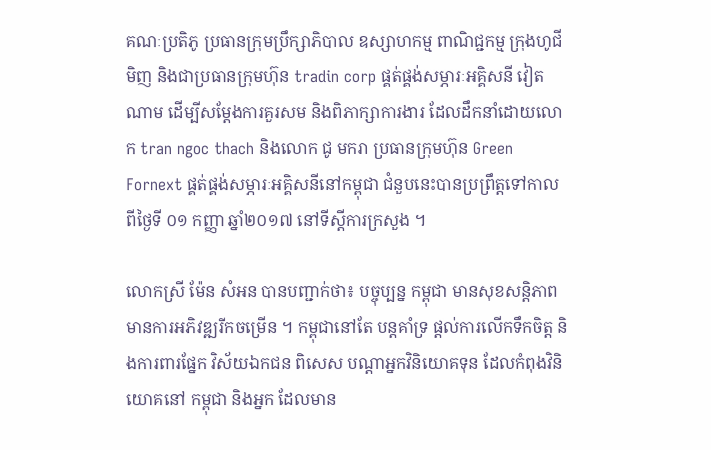គណៈប្រតិភូ ប្រធានក្រុមប្រឹក្សាភិបាល ឧស្សាហកម្ម ពាណិជ្ជកម្ម ក្រុងហូជីមិញ និងជាប្រធានក្រុមហ៊ុន tradin corp ផ្គត់ផ្គង់សម្ភារៈអគ្គិសនី វៀតណាម ដើម្បីសម្ដែងការគួរសម និងពិភាក្សាការងារ ដែលដឹកនាំដោយលោក tran ngoc thach និងលោក ជូ មករា ប្រធានក្រុមហ៊ុន Green Fornext ផ្គត់ផ្គង់សម្ភារៈអគ្គិសនីនៅកម្ពុជា ជំនួបនេះបានប្រព្រឹត្ដទៅកាលពីថ្ងៃទី ០១ កញ្ញា ឆ្នាំ២០១៧ នៅទីស្ដីការក្រសួង ។

លោកស្រី ម៉ែន សំអន បានបញ្ជាក់ថា៖ បច្ចុប្បន្ន កម្ពុជា មានសុខសន្តិភាព មានការអភិវឌ្ឍរីកចម្រើន ។ កម្ពុជានៅតែ បន្ដគាំទ្រ ផ្ដល់ការលើកទឹកចិត្ដ និងការពារផ្នែក វិស័យឯកជន ពិសេស បណ្ដាអ្នកវិនិយោគទុន ដែលកំពុងវិនិយោគនៅ កម្ពុជា និងអ្នក ដែលមាន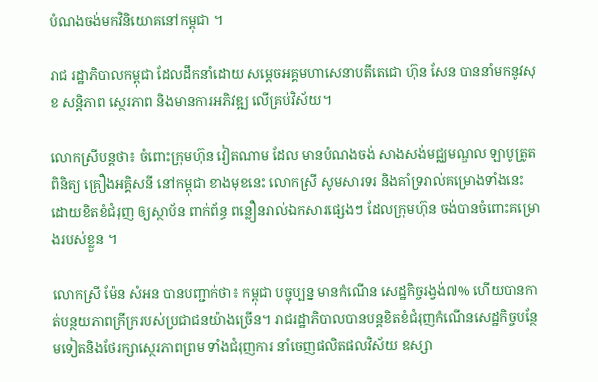បំណងចង់មកវិនិយោគនៅកម្ពុជា ។

រាជ រដ្ឋាភិបាលកម្ពុជា ដែលដឹកនាំដោយ សម្តេចអគ្គមហាសេនាបតីតេជោ ហ៊ុន សែន បាននាំមកនូវសុខ សន្តិភាព ស្ថេរភាព និងមានការអភិវឌ្ឍ លើគ្រប់វិស័យ។

លោកស្រីបន្ដថា៖ ចំពោះក្រុមហ៊ុន វៀតណាម ដែល មានបំណងចង់ សាងសង់មជ្ឈមណ្ឌល ឡាបូត្រូតពិនិត្យ គ្រឿងអគ្គិសនី នៅកម្ពុជា ខាងមុខនេះ លោកស្រី សូមសារទរ និងគាំទ្ររាល់គម្រោងទាំងនេះ ដោយខិតខំជំរុញ ឲ្យស្ថាប័ន ពាក់ព័ន្ធ ពន្លឿនរាល់ឯកសារផ្សេងៗ ដែលក្រុមហ៊ុន ចង់បានចំពោះគម្រោងរបស់ខ្លួន ។

លោកស្រី ម៉ែន សំអន បានបញ្ជាក់ថា៖ កម្ពុជា បច្ចុប្បន្ន មានកំណើន សេដ្ឋកិច្ចរង្វង់៧% ហើយបានកាត់បន្ថយភាពក្រីក្ររបស់ប្រជាជនយ៉ាងច្រើន។ រាជរដ្ឋាភិបាលបានបន្តខិតខំជំរុញកំណើនសេដ្ឋកិច្ចបន្ថែមទៀតនិងថែរក្សាស្ថេរភាពព្រម ទាំងជំរុញការ នាំចេញផលិតផលវិស័យ ឧស្សា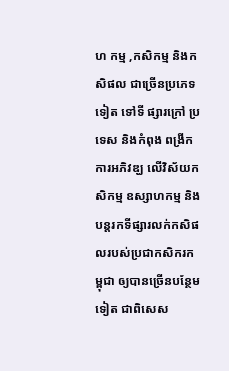ហ កម្ម ,កសិកម្ម និងកសិផល ជាច្រើនប្រភេទទៀត ទៅទី ផ្សារក្រៅ ប្រទេស និងកំពុង ពង្រីកការអភិវឌ្ឃ លើវិស័យកសិកម្ម ឧស្សាហកម្ម និងបន្តរកទីផ្សារលក់កសិផលរបស់ប្រជាកសិករកម្ពុជា ឲ្យបានច្រើនបន្ថែមទៀត ជាពិសេស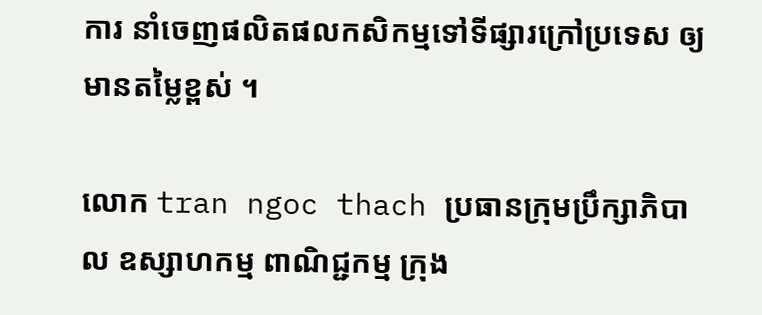ការ នាំចេញផលិតផលកសិកម្មទៅទីផ្សារក្រៅប្រទេស ឲ្យមានតម្លៃខ្ពស់ ។

លោក tran ngoc thach ប្រធានក្រុមប្រឹក្សាភិបាល ឧស្សាហកម្ម ពាណិជ្ជកម្ម ក្រុង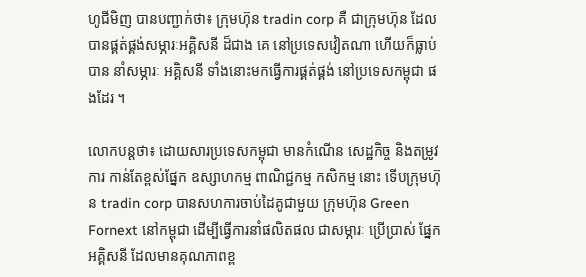ហូជីមិញ បានបញ្ជាក់ថា៖ ក្រុមហ៊ុន tradin corp គឺ ជាក្រុមហ៊ុន ដែលបានផ្គត់ផ្គង់សម្ភារៈអគ្គិសនី ដ៏ជាង គេ នៅប្រទេសវៀតណា ហើយក៏ធ្លាប់បាន នាំសម្ភារៈ អគ្គិសនី ទាំងនោះមកធ្វើការផ្គត់ផ្គង់ នៅប្រទេសកម្ពុជា ផងដែរ ។

លោកបន្ដថា៖ ដោយសារប្រទេសកម្ពុជា មានកំណើន សេដ្ឋកិច្ច និងតម្រូវការ កាន់តែខ្ពស់ផ្នែក ឧស្សាហកម្ម ពាណិជ្ជកម្ម កសិកម្ម នោះ ទើបក្រុមហ៊ុន tradin corp បានសហការចាប់ដៃគូជាមួយ ក្រុមហ៊ុន Green Fornext នៅកម្ពុជា ដើម្បីធ្វើការនាំផលិតផល ជាសម្ភារៈ ប្រើប្រាស់ ផ្នែកអគ្គិសនី ដែលមានគុណភាពខ្ព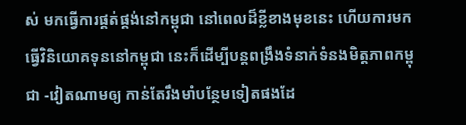ស់ មកធ្វើការផ្គត់ផ្គង់នៅកម្ពុជា នៅពេលដ៏ខ្លីខាងមុខនេះ ហើយការមកធ្វើវិនិយោគទុននៅកម្ពុជា នេះក៏ដើម្បីបន្តពង្រឹងទំនាក់ទំនងមិត្តភាពកម្ពុជា -វៀតណាមឲ្យ កាន់តែរឹងមាំបន្ថែមទៀតផងដែ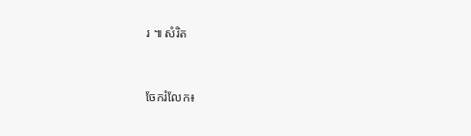រ ៕ សំរិត


ចែករំលែក៖